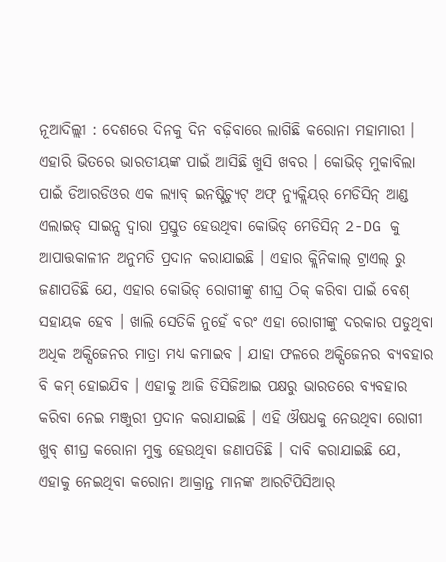ନୂଆଦିଲ୍ଲୀ : ଦେଶରେ ଦିନକୁ ଦିନ ବଢ଼ିବାରେ ଲାଗିଛି କରୋନା ମହାମାରୀ । ଏହାରି ଭିତରେ ଭାରତୀୟଙ୍କ ପାଇଁ ଆସିଛି ଖୁସି ଖବର । କୋଭିଡ୍ ମୁକାବିଲା ପାଇଁ ଡିଆରଡିଓର ଏକ ଲ୍ୟାବ୍ ଇନଷ୍ଟିଚ୍ୟୁଟ୍ ଅଫ୍ ନ୍ୟୁକ୍ଲିୟର୍ ମେଡିସିନ୍ ଆଣ୍ଡ ଏଲାଇଡ୍ ସାଇନ୍ସ ଦ୍ୱାରା ପ୍ରସ୍ତୁତ ହେଉଥିବା କୋଭିଡ୍ ମେଡିସିନ୍ 2-DG କୁ ଆପାତ୍ତକାଳୀନ ଅନୁମତି ପ୍ରଦାନ କରାଯାଇଛି । ଏହାର କ୍ଲିନିକାଲ୍ ଟ୍ରାଏଲ୍ ରୁ ଜଣାପଡିଛି ଯେ, ଏହାର କୋଭିଡ୍ ରୋଗୀଙ୍କୁ ଶୀଘ୍ର ଠିକ୍ କରିବା ପାଇଁ ବେଶ୍ ସହାୟକ ହେବ । ଖାଲି ସେତିକି ନୁହେଁ ବରଂ ଏହା ରୋଗୀଙ୍କୁ ଦରକାର ପଡୁଥିବା ଅଧିକ ଅକ୍ସିଜେନର ମାତ୍ରା ମଧ୍ୟ କମାଇବ । ଯାହା ଫଳରେ ଅକ୍ସିଜେନର ବ୍ୟବହାର ବି କମ୍ ହୋଇଯିବ । ଏହାକୁ ଆଜି ଡିସିଜିଆଇ ପକ୍ଷରୁ ଭାରତରେ ବ୍ୟବହାର କରିବା ନେଇ ମଞ୍ଜୁରୀ ପ୍ରଦାନ କରାଯାଇଛି । ଏହି ଔଷଧକୁ ନେଉଥିବା ରୋଗୀ ଖୁବ୍ ଶୀଘ୍ର କରୋନା ମୁକ୍ତ ହେଉଥିବା ଜଣାପଡିଛି । ଦାବି କରାଯାଇଛି ଯେ, ଏହାକୁ ନେଇଥିବା କରୋନା ଆକ୍ରାନ୍ତ ମାନଙ୍କ ଆରଟିପିସିଆର୍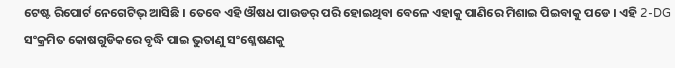ଟେଷ୍ଟ ରିପୋର୍ଟ ନେଗେଟିଭ୍ ଆସିଛି । ତେବେ ଏହି ଔଷଧ ପାଉଡର୍ ପରି ହୋଇଥିବା ବେଳେ ଏହାକୁ ପାଣିରେ ମିଶାଇ ପିଇବାକୁ ପଡେ । ଏହି 2-DG ସଂକ୍ରମିତ କୋଷଗୁଡିକରେ ବୃଦ୍ଧି ପାଇ ଭୁତାଣୁ ସଂଶ୍ଳେଷଣକୁ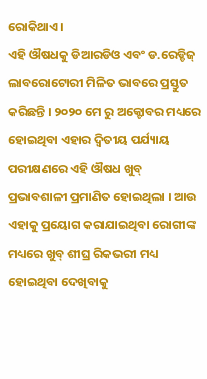ରୋକିଥାଏ ।
ଏହି ଔଷଧକୁ ଡିଆରଡିଓ ଏବଂ ଡ.ରେଡ୍ଡିଜ୍ ଲାବରୋଟୋରୀ ମିଳିତ ଭାବରେ ପ୍ରସ୍ତୁତ କରିଛନ୍ତି । ୨୦୨୦ ମେ ରୁ ଅକ୍ଟୋବର ମଧ୍ୟରେ ହୋଇଥିବା ଏହାର ଦ୍ୱିତୀୟ ପର୍ଯ୍ୟାୟ ପରୀକ୍ଷଣରେ ଏହି ଔଷଧ ଖୁବ୍ ପ୍ରଭାବଶାଳୀ ପ୍ରମାଣିତ ହୋଇଥିଲା । ଆଉ ଏହାକୁ ପ୍ରୟୋଗ କରାଯାଇଥିବା ରୋଗୀଙ୍କ ମଧ୍ୟରେ ଖୁବ୍ ଶୀଘ୍ର ରିକଭରୀ ମଧ୍ୟ ହୋଇଥିବା ଦେଖିବାକୁ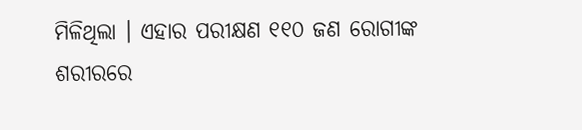ମିଳିଥିଲା । ଏହାର ପରୀକ୍ଷଣ ୧୧୦ ଜଣ ରୋଗୀଙ୍କ ଶରୀରରେ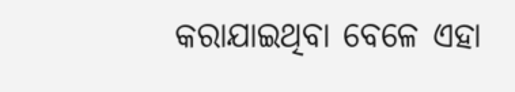କରାଯାଇଥିବା ବେଳେ ଏହା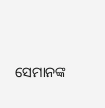ସେମାନଙ୍କ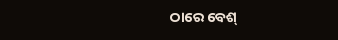ଠାରେ ବେଶ୍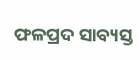ଫଳପ୍ରଦ ସାବ୍ୟସ୍ତ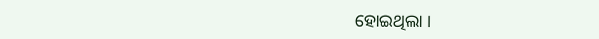ହୋଇଥିଲା ।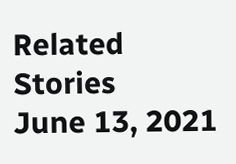Related Stories
June 13, 2021